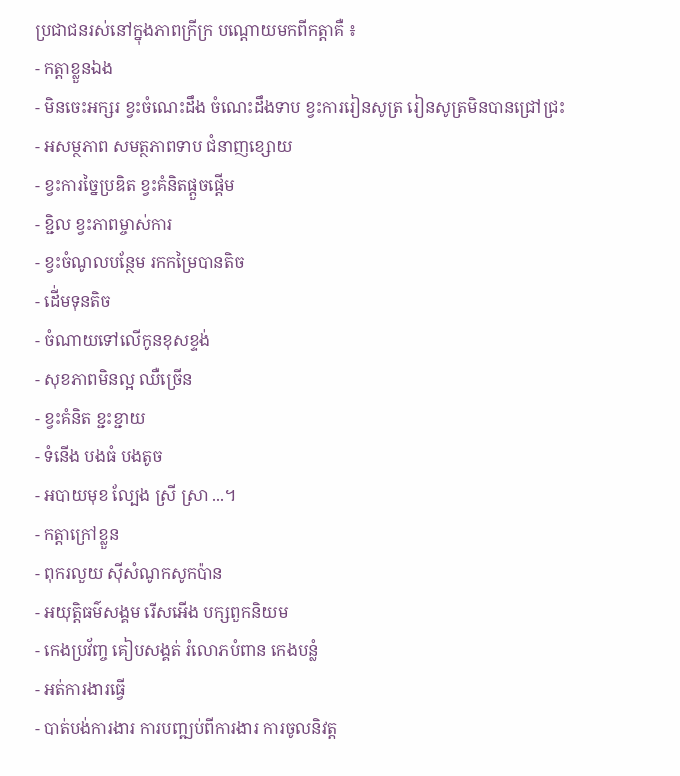ប្រជាជនរស់នៅក្នុងភាពក្រីក្រ បណ្តោយមកពីកត្តាគឺ ៖
- កត្តាខ្លួនឯង
- មិនចេះអក្សរ ខ្វះចំណេះដឹង ចំណេះដឹងទាប ខ្វះការរៀនសូត្រ រៀនសូត្រមិនបានជ្រៅជ្រះ
- អសម្ថភាព សមត្ថភាពទាប ជំនាញខ្សោយ
- ខ្វះការច្នៃប្រឌិត ខ្វះគំនិតផ្តួចផ្តើម
- ខ្ជិល ខ្វះភាពម្ចាស់ការ
- ខ្វះចំណូលបន្ថែម រកកម្រៃបានតិច
- ដើ់មទុនតិច
- ចំណាយទៅលើកូនខុសខ្ទង់
- សុខភាពមិនល្អ ឈឺច្រើន
- ខ្វះគំនិត ខ្ជះខ្ជាយ
- ទំនើង បងធំ បងតូច
- អបាយមុខ ល្បែង ស្រី ស្រា ...។
- កត្តាក្រៅខ្លួន
- ពុករលួយ ស៊ីសំណូកសូកប៉ាន
- អយុត្តិធម៌សង្គម រើសអើង បក្សពួកនិយម
- កេងប្រវ័ញ្ច គៀបសង្គត់ រំលោភបំពាន កេងបន្លំ
- អត់ការងារធ្វើ
- បាត់បង់ការងារ ការបញ្ឍប់ពីការងារ ការចូលនិវត្ត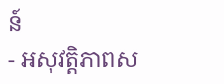ន៍
- អសុវត្តិភាពស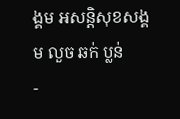ង្គម អសន្តិសុខសង្គម លួច ឆក់ ប្លន់
-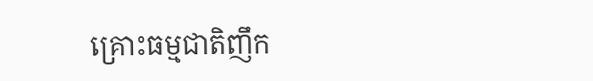គ្រោះធម្មជាតិញឹក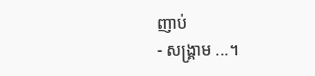ញាប់
- សង្គ្រាម ...។